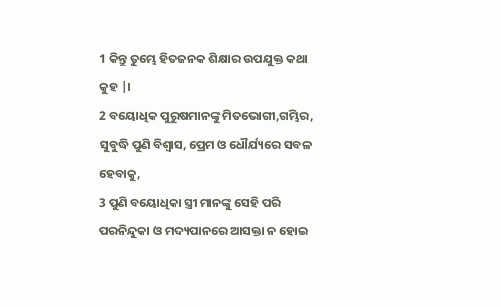1 କିନ୍ତୁ ତୁମ୍ଭେ ହିତଜନକ ଶିକ୍ଷାର ଉପଯୁକ୍ତ କଥା କୁହ |।
2 ବୟୋଧିକ ପୁରୁଷମାନଙ୍କୁ ମିତଭୋଗୀ,ଗମ୍ଭିର, ସୁବୁଦ୍ଧି ପୁଣି ବିଶ୍ୱାସ, ପ୍ରେମ ଓ ଧୌର୍ଯ୍ୟରେ ସବଳ ହେବାକୁ,
3 ପୁଣି ବୟୋଧିକା ସ୍ତ୍ରୀ ମାନଙ୍କୁ ସେହି ପରି ପରନିନ୍ଦୁକା ଓ ମଦ୍ୟପାନରେ ଆସକ୍ତା ନ ହୋଇ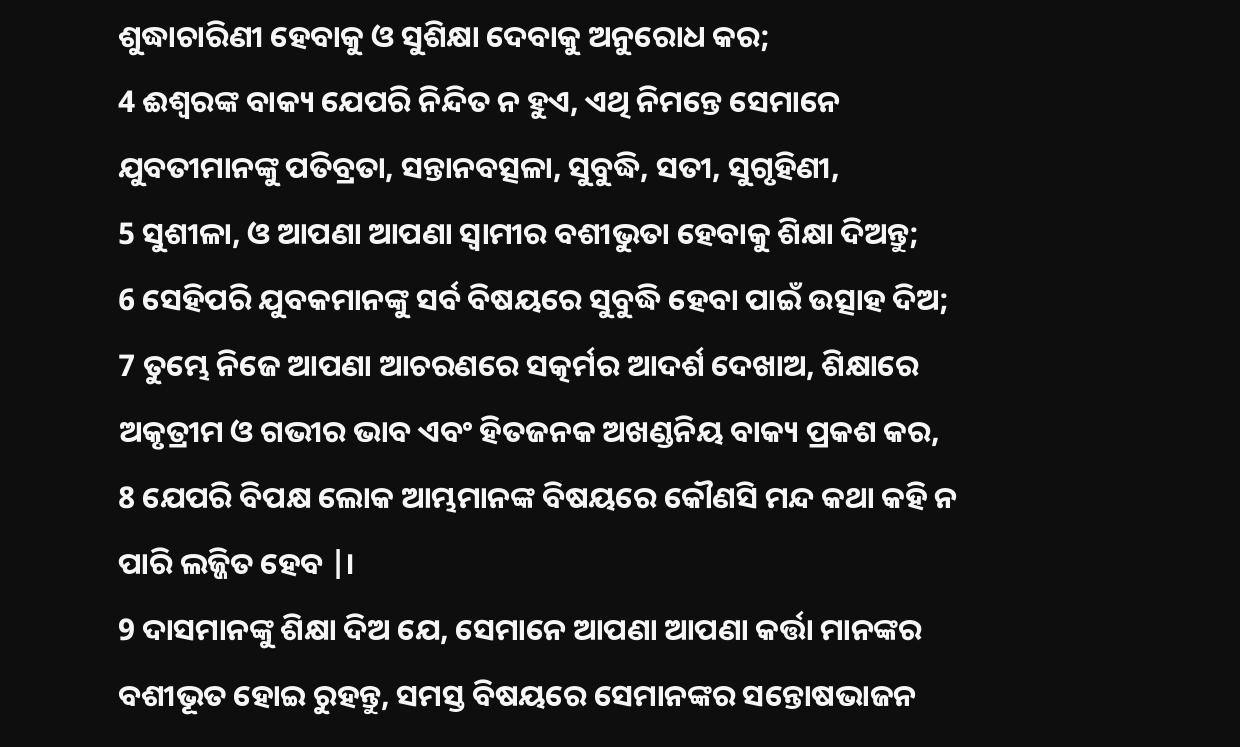ଶୁଦ୍ଧାଚାରିଣୀ ହେବାକୁ ଓ ସୁଶିକ୍ଷା ଦେବାକୁ ଅନୁରୋଧ କର;
4 ଈଶ୍ୱରଙ୍କ ବାକ୍ୟ ଯେପରି ନିନ୍ଦିତ ନ ହୁଏ, ଏଥି ନିମନ୍ତେ ସେମାନେ ଯୁବତୀମାନଙ୍କୁ ପତିବ୍ରତା, ସନ୍ତାନବତ୍ସଳା, ସୁବୁଦ୍ଧି, ସତୀ, ସୁଗୃହିଣୀ,
5 ସୁଶୀଳା, ଓ ଆପଣା ଆପଣା ସ୍ୱାମୀର ବଶୀଭୁତା ହେବାକୁ ଶିକ୍ଷା ଦିଅନ୍ତୁ;
6 ସେହିପରି ଯୁବକମାନଙ୍କୁ ସର୍ବ ବିଷୟରେ ସୁବୁଦ୍ଧି ହେବା ପାଇଁ ଉତ୍ସାହ ଦିଅ;
7 ତୁମ୍ଭେ ନିଜେ ଆପଣା ଆଚରଣରେ ସତ୍କର୍ମର ଆଦର୍ଶ ଦେଖାଅ, ଶିକ୍ଷାରେ ଅକୃତ୍ରୀମ ଓ ଗଭୀର ଭାବ ଏବଂ ହିତଜନକ ଅଖଣ୍ଡନିୟ ବାକ୍ୟ ପ୍ରକଶ କର,
8 ଯେପରି ବିପକ୍ଷ ଲୋକ ଆମ୍ଭମାନଙ୍କ ବିଷୟରେ କୌଣସି ମନ୍ଦ କଥା କହି ନ ପାରି ଲଜ୍ଜିତ ହେବ |।
9 ଦାସମାନଙ୍କୁ ଶିକ୍ଷା ଦିଅ ଯେ, ସେମାନେ ଆପଣା ଆପଣା କର୍ତ୍ତା ମାନଙ୍କର ବଶୀଭୂତ ହୋଇ ରୁହନ୍ତୁ, ସମସ୍ତ ବିଷୟରେ ସେମାନଙ୍କର ସନ୍ତୋଷଭାଜନ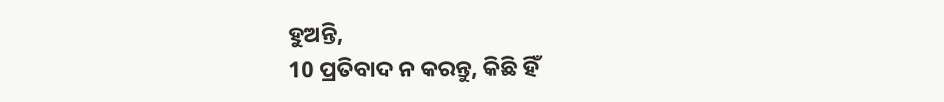ହୁଅନ୍ତି,
10 ପ୍ରତିବାଦ ନ କରନ୍ତୁ, କିଛି ହିଁ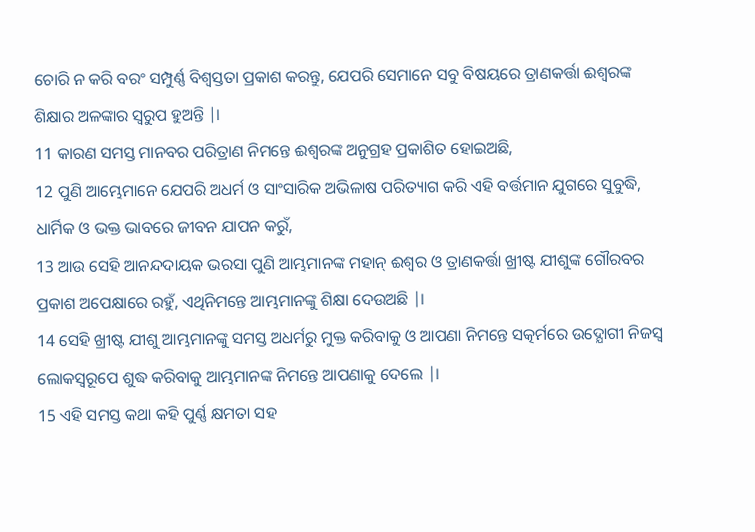ଚୋରି ନ କରି ବରଂ ସମ୍ପୁର୍ଣ୍ଣ ବିଶ୍ୱସ୍ତତା ପ୍ରକାଶ କରନ୍ତୁ, ଯେପରି ସେମାନେ ସବୁ ବିଷୟରେ ତ୍ରାଣକର୍ତ୍ତା ଈଶ୍ୱରଙ୍କ ଶିକ୍ଷାର ଅଳଙ୍କାର ସ୍ୱରୁପ ହୁଅନ୍ତି |।
11 କାରଣ ସମସ୍ତ ମାନବର ପରିତ୍ରାଣ ନିମନ୍ତେ ଈଶ୍ୱରଙ୍କ ଅନୁଗ୍ରହ ପ୍ରକାଶିତ ହୋଇଅଛି,
12 ପୁଣି ଆମ୍ଭେମାନେ ଯେପରି ଅଧର୍ମ ଓ ସାଂସାରିକ ଅଭିଳାଷ ପରିତ୍ୟାଗ କରି ଏହି ବର୍ତ୍ତମାନ ଯୁଗରେ ସୁବୁଦ୍ଧି, ଧାର୍ମିକ ଓ ଭକ୍ତ ଭାବରେ ଜୀବନ ଯାପନ କରୁଁ,
13 ଆଉ ସେହି ଆନନ୍ଦଦାୟକ ଭରସା ପୁଣି ଆମ୍ଭମାନଙ୍କ ମହାନ୍ ଈଶ୍ୱର ଓ ତ୍ରାଣକର୍ତ୍ତା ଖ୍ରୀଷ୍ଟ ଯୀଶୁଙ୍କ ଗୌରବର ପ୍ରକାଶ ଅପେକ୍ଷାରେ ରହୁଁ, ଏଥିନିମନ୍ତେ ଆମ୍ଭମାନଙ୍କୁ ଶିକ୍ଷା ଦେଉଅଛି |।
14 ସେହି ଖ୍ରୀଷ୍ଟ ଯୀଶୁ ଆମ୍ଭମାନଙ୍କୁ ସମସ୍ତ ଅଧର୍ମରୁ ମୁକ୍ତ କରିବାକୁ ଓ ଆପଣା ନିମନ୍ତେ ସତ୍କର୍ମରେ ଉଦ୍ଯୋଗୀ ନିଜସ୍ୱ ଲୋକସ୍ୱରୂପେ ଶୁଦ୍ଧ କରିବାକୁ ଆମ୍ଭମାନଙ୍କ ନିମନ୍ତେ ଆପଣାକୁ ଦେଲେ |।
15 ଏହି ସମସ୍ତ କଥା କହି ପୁର୍ଣ୍ଣ କ୍ଷମତା ସହ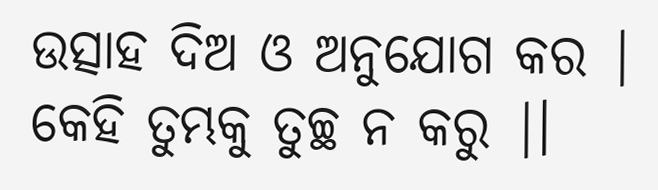ଉତ୍ସାହ ଦିଅ ଓ ଅନୁଯୋଗ କର | କେହି ତୁମ୍ଭକୁ ତୁଚ୍ଛ ନ କରୁ |।